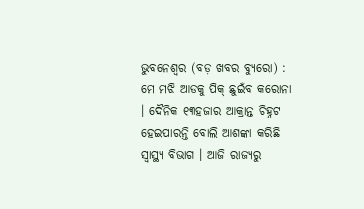ଭୁବନେଶ୍ୱର (ବଡ଼ ଖବର ବ୍ୟୁରୋ) : ମେ ମଝି ଆଡକୁ ପିକ୍ ଛୁଇଁବ କରୋନା । ଦୈନିକ ୧୩ହଜାର ଆକ୍ରାନ୍ତ ଚିହ୍ନଟ ହେଇପାରନ୍ତି ବୋଲି ଆଶଙ୍କା କରିଛି ସ୍ୱାସ୍ଥ୍ୟ ବିଭାଗ । ଆଜି ରାଜ୍ୟରୁ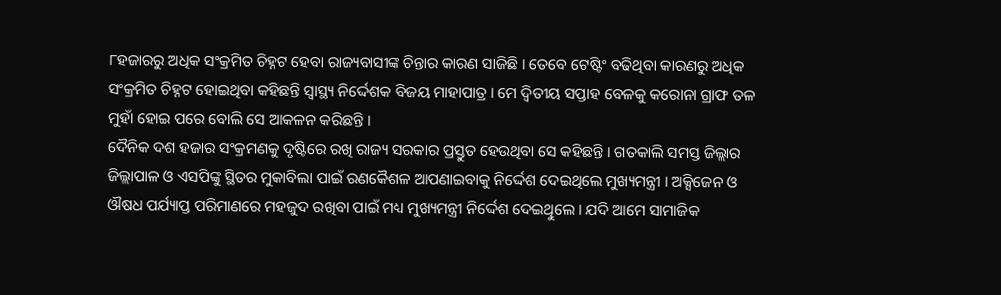୮ହଜାରରୁ ଅଧିକ ସଂକ୍ରମିତ ଚିହ୍ନଟ ହେବା ରାଜ୍ୟବାସୀଙ୍କ ଚିନ୍ତାର କାରଣ ସାଜିଛି । ତେବେ ଟେଷ୍ଟିଂ ବଢିଥିବା କାରଣରୁ ଅଧିକ ସଂକ୍ରମିତ ଚିହ୍ନଟ ହୋଇଥିବା କହିଛନ୍ତି ସ୍ୱାସ୍ଥ୍ୟ ନିର୍ଦ୍ଦେଶକ ବିଜୟ ମାହାପାତ୍ର । ମେ ଦ୍ୱିତୀୟ ସପ୍ତାହ ବେଳକୁ କରୋନା ଗ୍ରାଫ ତଳ ମୁହାଁ ହୋଇ ପରେ ବୋଲି ସେ ଆକଳନ କରିଛନ୍ତି ।
ଦୈନିକ ଦଶ ହଜାର ସଂକ୍ରମଣକୁ ଦୃଷ୍ଟିରେ ରଖି ରାଜ୍ୟ ସରକାର ପ୍ରସ୍ତୁତ ହେଉଥିବା ସେ କହିଛନ୍ତି । ଗତକାଲି ସମସ୍ତ ଜିଲ୍ଲାର ଜିଲ୍ଲାପାଳ ଓ ଏସପିଙ୍କୁ ସ୍ଥିତର ମୁକାବିଲା ପାଇଁ ରଣକୈଶଳ ଆପଣାଇବାକୁ ନିର୍ଦ୍ଦେଶ ଦେଇଥିଲେ ମୁଖ୍ୟମନ୍ତ୍ରୀ । ଅକ୍ସିଜେନ ଓ ଔଷଧ ପର୍ଯ୍ୟାପ୍ତ ପରିମାଣରେ ମହଜୁଦ ରଖିବା ପାଇଁ ମଧ୍ୟ ମୁଖ୍ୟମନ୍ତ୍ରୀ ନିର୍ଦ୍ଦେଶ ଦେଇଥିୁଲେ । ଯଦି ଆମେ ସାମାଜିକ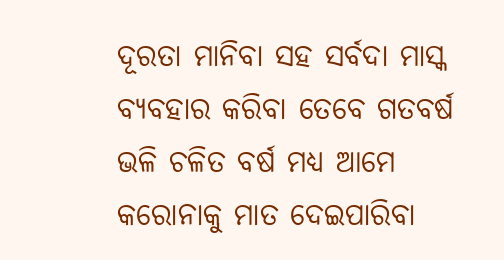ଦୂରତା ମାନିବା ସହ ସର୍ବଦା ମାସ୍କ ବ୍ୟବହାର କରିବା ତେବେ ଗତବର୍ଷ ଭଳି ଚଳିତ ବର୍ଷ ମଧ୍ୟ ଆମେ କରୋନାକୁ ମାତ ଦେଇପାରିବା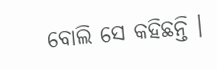ବୋଲି ସେ କହିଛନ୍ତି ।